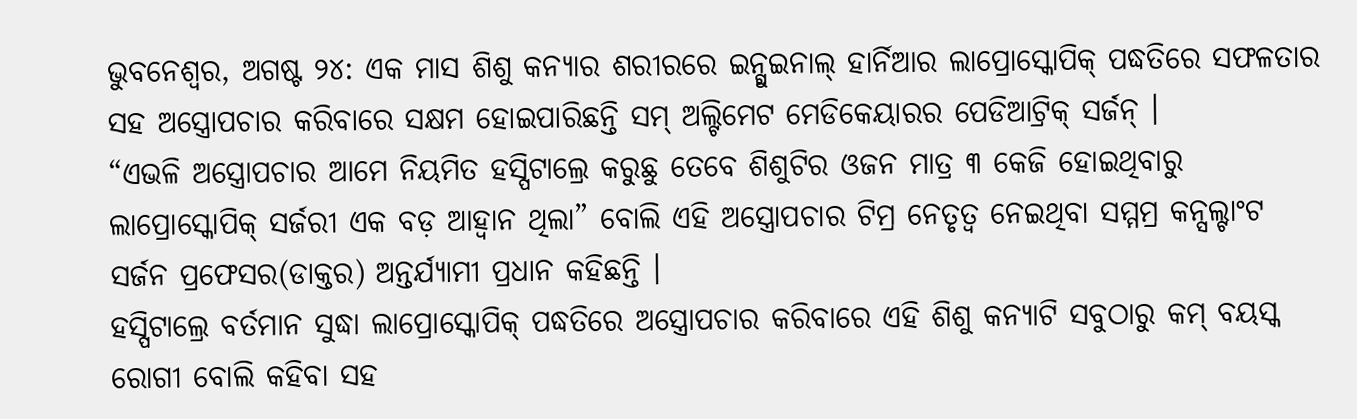ଭୁବନେଶ୍ୱର, ଅଗଷ୍ଟ ୨୪: ଏକ ମାସ ଶିଶୁ କନ୍ୟାର ଶରୀରରେ ଇନ୍ଗୁଇନାଲ୍ ହାର୍ନିଆର ଲାପ୍ରୋସ୍କୋପିକ୍ ପଦ୍ଧତିରେ ସଫଳତାର ସହ ଅସ୍ତ୍ରୋପଚାର କରିବାରେ ସକ୍ଷମ ହୋଇପାରିଛନ୍ତି ସମ୍ ଅଲ୍ଟିମେଟ ମେଡିକେୟାରର ପେଡିଆଟ୍ରିକ୍ ସର୍ଜନ୍ ।
“ଏଭଳି ଅସ୍ତ୍ରୋପଚାର ଆମେ ନିୟମିତ ହସ୍ପିଟାଲ୍ରେ କରୁଛୁ ତେବେ ଶିଶୁଟିର ଓଜନ ମାତ୍ର ୩ କେଜି ହୋଇଥିବାରୁ ଲାପ୍ରୋସ୍କୋପିକ୍ ସର୍ଜରୀ ଏକ ବଡ଼ ଆହ୍ୱାନ ଥିଲା” ବୋଲି ଏହି ଅସ୍ତ୍ରୋପଚାର ଟିମ୍ର ନେତୃତ୍ୱ ନେଇଥିବା ସମ୍ମମ୍ର କନ୍ସଲ୍ଟାଂଟ ସର୍ଜନ ପ୍ରଫେସର(ଡାକ୍ତର) ଅନ୍ତର୍ଯ୍ୟାମୀ ପ୍ରଧାନ କହିଛନ୍ତି ।
ହସ୍ପିଟାଲ୍ରେ ବର୍ତମାନ ସୁଦ୍ଧା ଲାପ୍ରୋସ୍କୋପିକ୍ ପଦ୍ଧତିରେ ଅସ୍ତ୍ରୋପଚାର କରିବାରେ ଏହି ଶିଶୁ କନ୍ୟାଟି ସବୁଠାରୁ କମ୍ ବୟସ୍କ ରୋଗୀ ବୋଲି କହିବା ସହ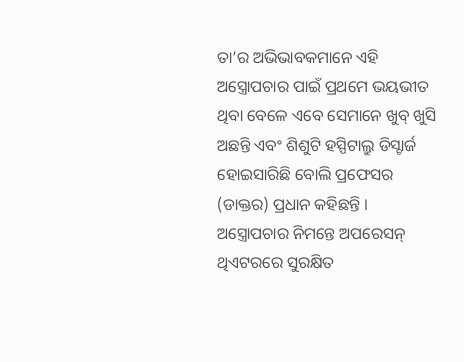ତା’ର ଅଭିଭାବକମାନେ ଏହି ଅସ୍ତ୍ରୋପଚାର ପାଇଁ ପ୍ରଥମେ ଭୟଭୀତ ଥିବା ବେଳେ ଏବେ ସେମାନେ ଖୁବ୍ ଖୁସି ଅଛନ୍ତି ଏବଂ ଶିଶୁଟି ହସ୍ପିଟାଲ୍ରୁ ଡିସ୍ଚାର୍ଜ ହୋଇସାରିଛି ବୋଲି ପ୍ରଫେସର (ଡାକ୍ତର) ପ୍ରଧାନ କହିଛନ୍ତି ।
ଅସ୍ତ୍ରୋପଚାର ନିମନ୍ତେ ଅପରେସନ୍ ଥିଏଟରରେ ସୁରକ୍ଷିତ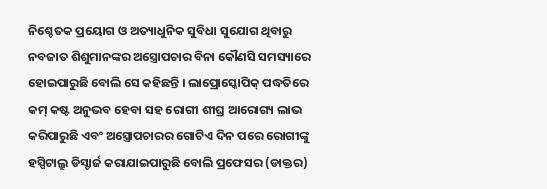ନିଶ୍ଚେତକ ପ୍ରୟୋଗ ଓ ଅତ୍ୟାଧୁନିକ ସୁବିଧା ସୁଯୋଗ ଥିବାରୁ ନବଜାତ ଶିଶୁମାନଙ୍କର ଅସ୍ତ୍ରୋପଚାର ବିନା କୌଣସି ସମସ୍ୟାରେ ହୋଇପାରୁଛି ବୋଲି ସେ କହିଛନ୍ତି । ଲାପ୍ରୋସ୍କୋପିକ୍ ପଦ୍ଧତିରେ କମ୍ କଷ୍ଟ ଅନୁଭବ ହେବା ସହ ରୋଗୀ ଶୀଘ୍ର ଆରୋଗ୍ୟ ଲାଭ କରିପାରୁଛି ଏବଂ ଅସ୍ତ୍ରୋପଚାରର ଗୋଟିଏ ଦିନ ପରେ ରୋଗୀଙ୍କୁ ହସ୍ପିଟାଲ୍ରୁ ଡିସ୍ଚାର୍ଜ କରାଯାଇପାରୁଛି ବୋଲି ପ୍ରଫେସର (ଡାକ୍ତର)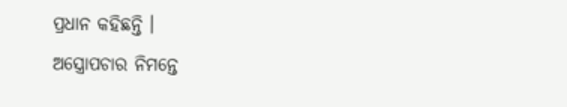ପ୍ରଧାନ କହିଛନ୍ତି ।
ଅସ୍ତ୍ରୋପଚାର ନିମନ୍ତେ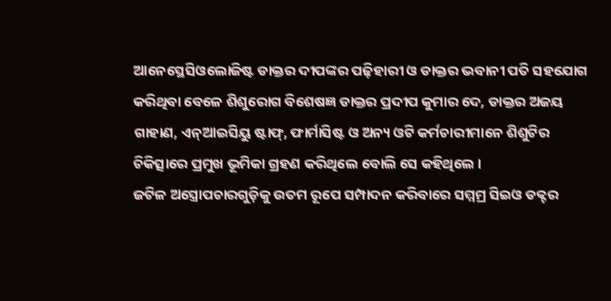ଆନେସ୍ଥେସିଓଲୋଜିଷ୍ଟ ଡାକ୍ତର ଦୀପଙ୍କର ପଢ଼ିହାରୀ ଓ ଡାକ୍ତର ଭବାନୀ ପତି ସହଯୋଗ କରିଥିବା ବେଳେ ଶିଶୁରୋଗ ବିଶେଷଜ୍ଞ ଡାକ୍ତର ପ୍ରଦୀପ କୁମାର ଦେ, ଡାକ୍ତର ଅଜୟ ଗାହାଣ, ଏନ୍ଆଇସିୟୁ ଷ୍ଟାଫ୍, ଫାର୍ମାସିଷ୍ଟ ଓ ଅନ୍ୟ ଓଟି କର୍ମଚାରୀମାନେ ଶିଶୁଟିର ଚିକିତ୍ସାରେ ପ୍ରମୁଖ ଭୂମିକା ଗ୍ରହଣ କରିଥିଲେ ବୋଲି ସେ କହିଥିଲେ ।
ଜଟିଳ ଅସ୍ତ୍ରୋପଚାରଗୁଡ଼ିକୁ ଉତମ ରୂପେ ସମ୍ପାଦନ କରିବାରେ ସମ୍ମମ୍ର ସିଇଓ ଡକ୍ଟର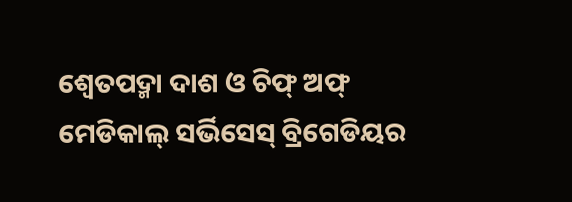ଶ୍ୱେତପଦ୍ମା ଦାଶ ଓ ଚିଫ୍ ଅଫ୍ ମେଡିକାଲ୍ ସର୍ଭିସେସ୍ ବ୍ରିଗେଡିୟର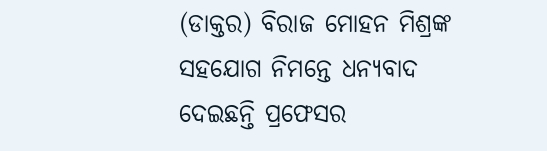(ଡାକ୍ତର) ବିରାଜ ମୋହନ ମିଶ୍ରଙ୍କ ସହଯୋଗ ନିମନ୍ତେ ଧନ୍ୟବାଦ ଦେଇଛନ୍ତି ପ୍ରଫେସର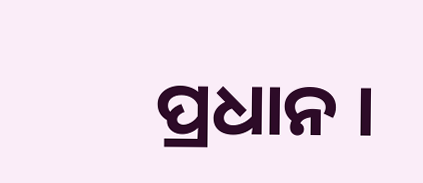ପ୍ରଧାନ ।